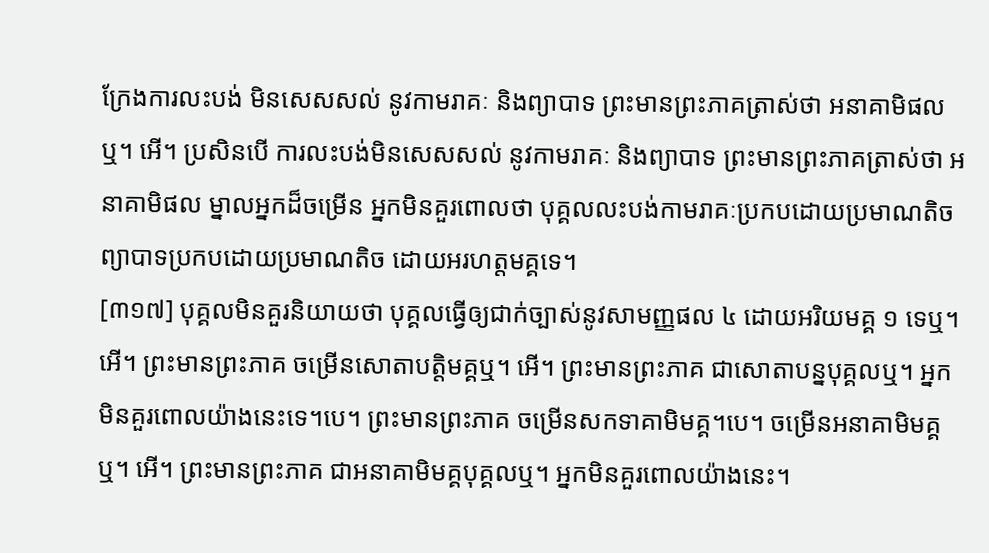ក្រែងការលះបង់ មិនសេសសល់ នូវកាមរាគៈ និងព្យាបាទ ព្រះមានព្រះភាគត្រាស់ថា អនាគាមិផលឬ។ អើ។ ប្រសិនបើ ការលះបង់មិនសេសសល់ នូវកាមរាគៈ និងព្យាបាទ ព្រះមានព្រះភាគត្រាស់ថា អនាគាមិផល ម្នាលអ្នកដ៏ចម្រើន អ្នកមិនគួរពោលថា បុគ្គលលះបង់កាមរាគៈប្រកបដោយប្រមាណតិច ព្យាបាទប្រកបដោយប្រមាណតិច ដោយអរហត្តមគ្គទេ។
[៣១៧] បុគ្គលមិនគួរនិយាយថា បុគ្គលធ្វើឲ្យជាក់ច្បាស់នូវសាមញ្ញផល ៤ ដោយអរិយមគ្គ ១ ទេឬ។ អើ។ ព្រះមានព្រះភាគ ចម្រើនសោតាបត្តិមគ្គឬ។ អើ។ ព្រះមានព្រះភាគ ជាសោតាបន្នបុគ្គលឬ។ អ្នកមិនគួរពោលយ៉ាងនេះទេ។បេ។ ព្រះមានព្រះភាគ ចម្រើនសកទាគាមិមគ្គ។បេ។ ចម្រើនអនាគាមិមគ្គឬ។ អើ។ ព្រះមានព្រះភាគ ជាអនាគាមិមគ្គបុគ្គលឬ។ អ្នកមិនគួរពោលយ៉ាងនេះ។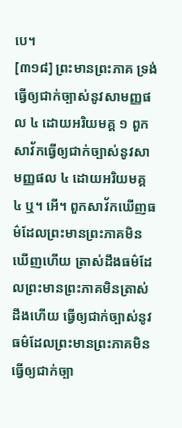បេ។
[៣១៨] ព្រះមានព្រះភាគ ទ្រង់ធ្វើឲ្យជាក់ច្បាស់នូវសាមញ្ញផល ៤ ដោយអរិយមគ្គ ១ ពួកសាវ័កធ្វើឲ្យជាក់ច្បាស់នូវសាមញ្ញផល ៤ ដោយអរិយមគ្គ ៤ ឬ។ អើ។ ពួកសាវ័កឃើញធម៌ដែលព្រះមានព្រះភាគមិនឃើញហើយ ត្រាស់ដឹងធម៌ដែលព្រះមានព្រះភាគមិនត្រាស់ដឹងហើយ ធ្វើឲ្យជាក់ច្បាស់នូវធម៌ដែលព្រះមានព្រះភាគមិនធ្វើឲ្យជាក់ច្បា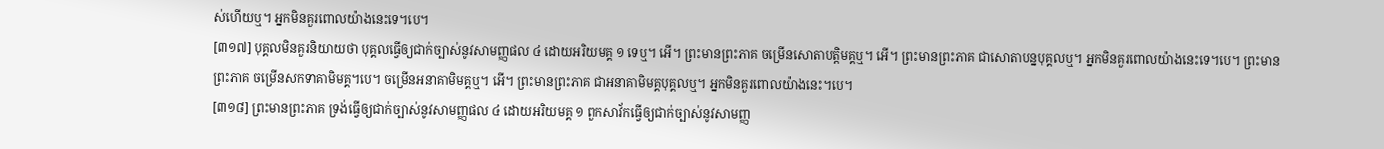ស់ហើយឬ។ អ្នកមិនគួរពោលយ៉ាងនេះទេ។បេ។
[៣១៧] បុគ្គលមិនគួរនិយាយថា បុគ្គលធ្វើឲ្យជាក់ច្បាស់នូវសាមញ្ញផល ៤ ដោយអរិយមគ្គ ១ ទេឬ។ អើ។ ព្រះមានព្រះភាគ ចម្រើនសោតាបត្តិមគ្គឬ។ អើ។ ព្រះមានព្រះភាគ ជាសោតាបន្នបុគ្គលឬ។ អ្នកមិនគួរពោលយ៉ាងនេះទេ។បេ។ ព្រះមានព្រះភាគ ចម្រើនសកទាគាមិមគ្គ។បេ។ ចម្រើនអនាគាមិមគ្គឬ។ អើ។ ព្រះមានព្រះភាគ ជាអនាគាមិមគ្គបុគ្គលឬ។ អ្នកមិនគួរពោលយ៉ាងនេះ។បេ។
[៣១៨] ព្រះមានព្រះភាគ ទ្រង់ធ្វើឲ្យជាក់ច្បាស់នូវសាមញ្ញផល ៤ ដោយអរិយមគ្គ ១ ពួកសាវ័កធ្វើឲ្យជាក់ច្បាស់នូវសាមញ្ញ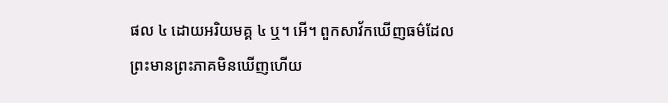ផល ៤ ដោយអរិយមគ្គ ៤ ឬ។ អើ។ ពួកសាវ័កឃើញធម៌ដែលព្រះមានព្រះភាគមិនឃើញហើយ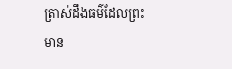ត្រាស់ដឹងធម៌ដែលព្រះមាន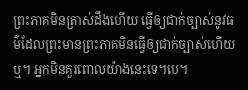ព្រះភាគមិនត្រាស់ដឹងហើយ ធ្វើឲ្យជាក់ច្បាស់នូវធម៌ដែលព្រះមានព្រះភាគមិនធ្វើឲ្យជាក់ច្បាស់ហើយឬ។ អ្នកមិនគួរពោលយ៉ាងនេះទេ។បេ។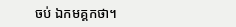ចប់ ឯកមគ្គកថា។